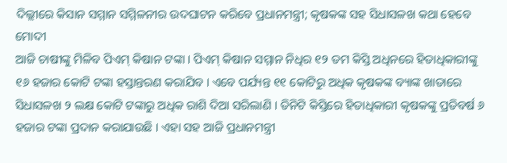ଦିଲ୍ଲୀରେ କିସାନ ସମ୍ମାନ ସମ୍ମିଳନୀର ଉଦଘାଟନ କରିବେ ପ୍ରଧାନମନ୍ତ୍ରୀ; କୃଷକଙ୍କ ସହ ସିଧାସଳଖ କଥା ହେବେ ମୋଦୀ
ଆଜି ଚାଷୀଙ୍କୁ ମିଳିବ ପିଏମ୍ କିଷାନ ଟଙ୍କା । ପିଏମ୍ କିଷାନ ସମ୍ମାନ ନିଧିର ୧୨ ତମ କିସ୍ତି ଅଧିନରେ ହିତାଧିକାରୀଙ୍କୁ ୧୬ ହଜାର କୋଟି ଟଙ୍କା ହସ୍ତାନ୍ତରଣ କରାଯିବ । ଏବେ ପର୍ଯ୍ୟନ୍ତ ୧୧ କୋଟିରୁ ଅଧିକ କୃଷକଙ୍କ ବ୍ୟାଙ୍କ ଖାତାରେ ସିଧାସଳଖ ୨ ଲକ୍ଷ କୋଟି ଟଙ୍କାରୁ ଅଧିକ ରାଶି ଦିଆ ସରିଲାଣି । ତିନିଟି କିସ୍ତିରେ ହିତାଧିକାରୀ କୃଷକଙ୍କୁ ପ୍ରତିବର୍ଷ ୬ ହଜାର ଟଙ୍କା ପ୍ରଦାନ କରାଯାଉଛି । ଏହା ସହ ଆଜି ପ୍ରଧାନମନ୍ତ୍ରୀ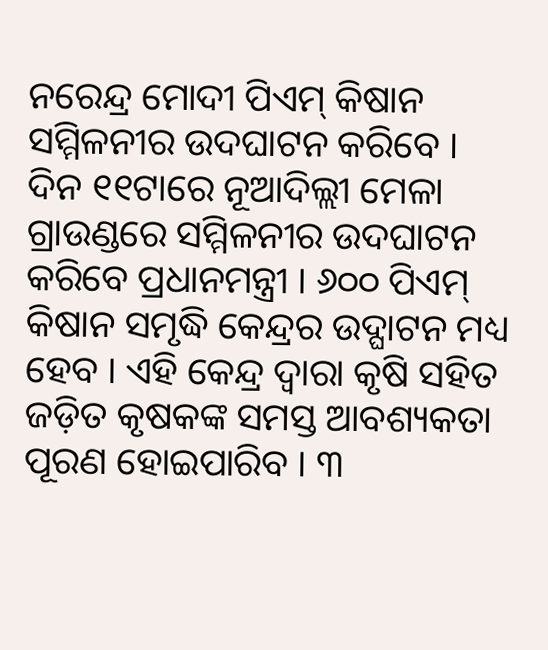ନରେନ୍ଦ୍ର ମୋଦୀ ପିଏମ୍ କିଷାନ ସମ୍ମିଳନୀର ଉଦଘାଟନ କରିବେ ।
ଦିନ ୧୧ଟାରେ ନୂଆଦିଲ୍ଲୀ ମେଳା ଗ୍ରାଉଣ୍ଡରେ ସମ୍ମିଳନୀର ଉଦଘାଟନ କରିବେ ପ୍ରଧାନମନ୍ତ୍ରୀ । ୬୦୦ ପିଏମ୍ କିଷାନ ସମୃଦ୍ଧି କେନ୍ଦ୍ରର ଉଦ୍ଘାଟନ ମଧ୍ୟ ହେବ । ଏହି କେନ୍ଦ୍ର ଦ୍ୱାରା କୃଷି ସହିତ ଜଡ଼ିତ କୃଷକଙ୍କ ସମସ୍ତ ଆବଶ୍ୟକତା ପୂରଣ ହୋଇପାରିବ । ୩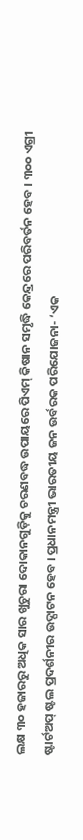ଲକ୍ଷ ୩୦ ହଜାରରୁ ଅଧିକ ସାର ଖୁଚୁରା ଦୋକାନଗୁଡ଼ିକୁ ଚରଣବଦ୍ଧ ଉପାୟରେ ପିଏମ୍ କିଷାନ ସମୃଦ୍ଧି କେନ୍ଦ୍ରରେ ପରିବର୍ତନ ହେବ । ୩୦୦ ଏଗ୍ରୀ ଷ୍ଟାର୍ଟଅପ୍ ଷ୍ଟଲ ପ୍ରଦର୍ଶନୀର ଉଦ୍ଘାଟନ ହେବ । ପ୍ରଧାନମନ୍ତ୍ରୀ ଭାରତୀୟ ଜନ ଉର୍ବରକ ପରିଯୋଜନା- ‘ଏକ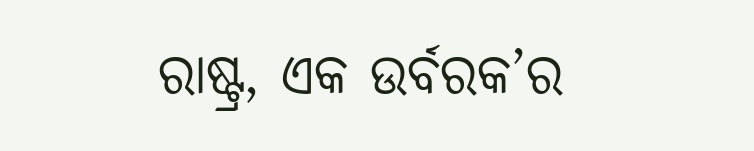ରାଷ୍ଟ୍ର, ଏକ ଉର୍ବରକ’ର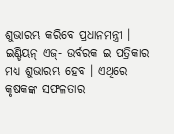ଶୁଭାରମ୍ଭ କରିବେ ପ୍ରଧାନମନ୍ତ୍ରୀ । ଇଣ୍ଡିୟନ୍ ଏଜ୍- ଉର୍ବରକ ଇ ପତ୍ରିକାର ମଧ୍ୟ ଶୁଭାରମ୍ଭ ହେବ । ଏଥିରେ କୃଷକଙ୍କ ସଫଳତାର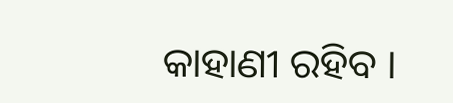କାହାଣୀ ରହିବ ।